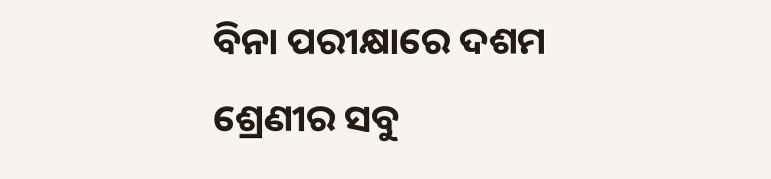ବିନା ପରୀକ୍ଷାରେ ଦଶମ ଶ୍ରେଣୀର ସବୁ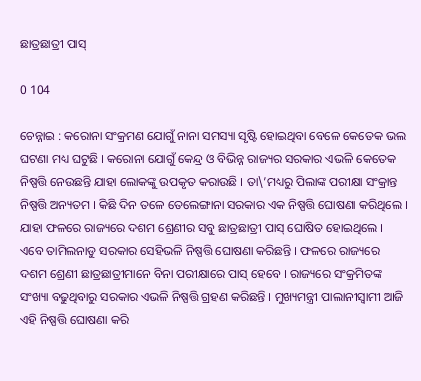ଛାତ୍ରଛାତ୍ରୀ ପାସ୍‌

0 104

ଚେନ୍ନାଇ : କରୋନା ସଂକ୍ରମଣ ଯୋଗୁଁ ନାନା ସମସ୍ୟା ସୃଷ୍ଟି ହୋଇଥିବା ବେଳେ କେତେକ ଭଲ ଘଟଣା ମଧ୍ୟ ଘଟୁଛି । କରୋନା ଯୋଗୁଁ କେନ୍ଦ୍ର ଓ ବିଭିନ୍ନ ରାଜ୍ୟର ସରକାର ଏଭଳି କେତେକ ନିଷ୍ପତ୍ତି ନେଉଛନ୍ତି ଯାହା ଲୋକଙ୍କୁ ଉପକୃତ କରାଉଛି । ତା\’ମଧ୍ୟରୁ ପିଲାଙ୍କ ପରୀକ୍ଷା ସଂକ୍ରାନ୍ତ ନିଷ୍ପତ୍ତି ଅନ୍ୟତମ । କିଛି ଦିନ ତଳେ ତେଲେଙ୍ଗାନା ସରକାର ଏକ ନିଷ୍ପତ୍ତି ଘୋଷଣା କରିଥିଲେ । ଯାହା ଫଳରେ ରାଜ୍ୟରେ ଦଶମ ଶ୍ରେଣୀର ସବୁ ଛାତ୍ରଛାତ୍ରୀ ପାସ୍ ଘୋଷିତ ହୋଇଥିଲେ । ଏବେ ତାମିଲନାଡୁ ସରକାର ସେହିଭଳି ନିଷ୍ପତ୍ତି ଘୋଷଣା କରିଛନ୍ତି । ଫଳରେ ରାଜ୍ୟରେ ଦଶମ ଶ୍ରେଣୀ ଛାତ୍ରଛାତ୍ରୀମାନେ ବିନା ପରୀକ୍ଷାରେ ପାସ୍ ହେବେ । ରାଜ୍ୟରେ ସଂକ୍ରମିତଙ୍କ ସଂଖ୍ୟା ବଢୁଥିବାରୁ ସରକାର ଏଭଳି ନିଷ୍ପତ୍ତି ଗ୍ରହଣ କରିଛନ୍ତି । ମୁଖ୍ୟମନ୍ତ୍ରୀ ପାଲାନୀସ୍ୱାମୀ ଆଜି ଏହି ନିଷ୍ପତ୍ତି ଘୋଷଣା କରି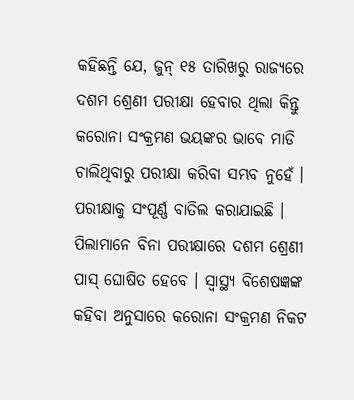କହିଛନ୍ତି ଯେ, ଜୁନ୍ ୧୫ ତାରିଖରୁ ରାଜ୍ୟରେ ଦଶମ ଶ୍ରେଣୀ ପରୀକ୍ଷା ହେବାର ଥିଲା କିନ୍ତୁ କରୋନା ସଂକ୍ରମଣ ଭୟଙ୍କର ଭାବେ ମାଡି ଚାଲିଥିବାରୁ ପରୀକ୍ଷା କରିବା ସମ୍ଭବ ନୁହେଁ । ପରୀକ୍ଷାକୁ ସଂପୂର୍ଣ୍ଣ ବାତିଲ କରାଯାଇଛି । ପିଲାମାନେ ବିନା ପରୀକ୍ଷାରେ ଦଶମ ଶ୍ରେଣୀ ପାସ୍ ଘୋଷିତ ହେବେ । ସ୍ୱାସ୍ଥ୍ୟ ବିଶେଷଜ୍ଞଙ୍କ କହିବା ଅନୁସାରେ କରୋନା ସଂକ୍ରମଣ ନିକଟ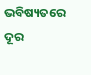ଭବିଷ୍ୟତରେ ଦୂର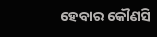ହେବାର କୌଣସି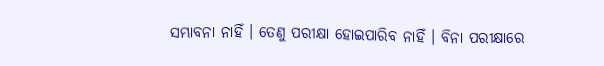ସମ୍ଭାବନା ନାହିଁ । ତେଣୁ ପରୀକ୍ଷା ହୋଇପାରିବ ନାହିଁ । ବିନା ପରୀକ୍ଷାରେ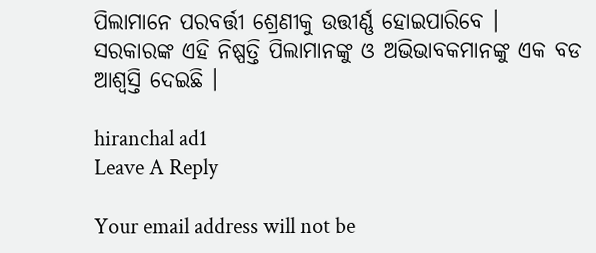ପିଲାମାନେ ପରବର୍ତ୍ତୀ ଶ୍ରେଣୀକୁ ଉତ୍ତୀର୍ଣ୍ଣ ହୋଇପାରିବେ । ସରକାରଙ୍କ ଏହି ନିଷ୍ପତ୍ତି ପିଲାମାନଙ୍କୁ ଓ ଅଭିଭାବକମାନଙ୍କୁ ଏକ ବଡ ଆଶ୍ୱସ୍ତି ଦେଇଛି ।

hiranchal ad1
Leave A Reply

Your email address will not be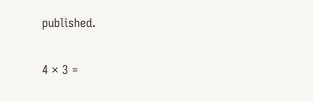published.

4 × 3 =